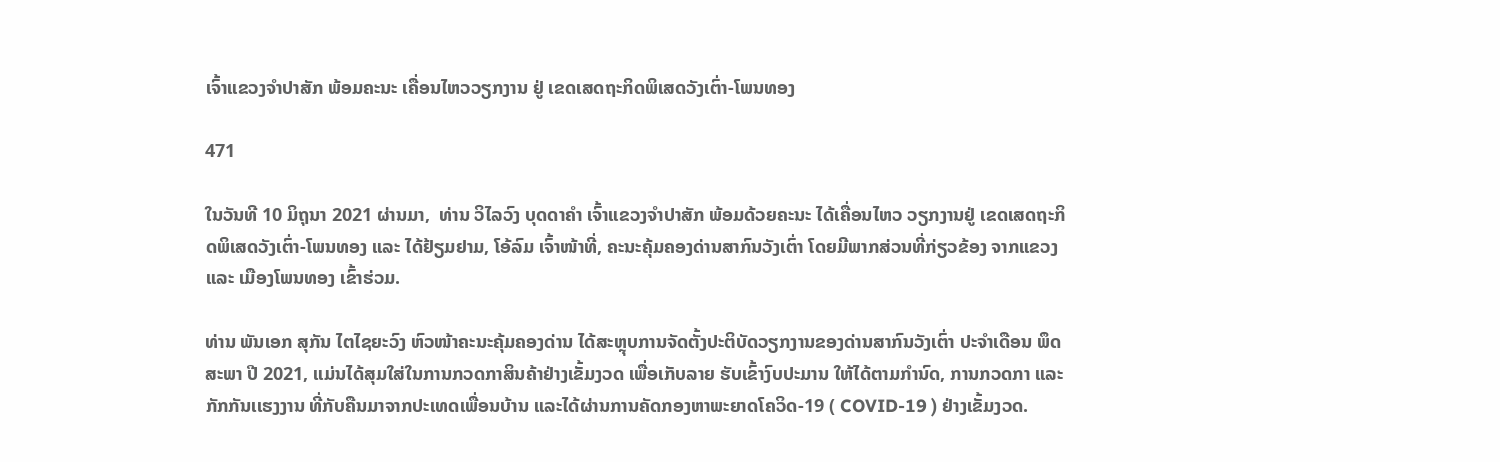ເຈົ້າແຂວງຈຳປາສັກ ພ້ອມຄະນະ ເຄື່ອນໄຫວວຽກງານ ຢູ່ ເຂດເສດຖະກິດພິເສດວັງເຕົ່າ-ໂພນທອງ

471

ໃນວັນທີ 10 ມິຖຸນາ 2021 ຜ່ານມາ,  ທ່ານ ວິໄລວົງ ບຸດດາຄຳ ເຈົ້າແຂວງຈຳປາສັກ ພ້ອມດ້ວຍຄະນະ ໄດ້ເຄື່ອນໄຫວ ວຽກງານຢູ່ ເຂດເສດຖະກິດພິເສດວັງເຕົ່າ-ໂພນທອງ ແລະ ໄດ້ຢ້ຽມຢາມ, ໂອ້ລົມ ເຈົ້າໜ້າທີ່, ຄະນະຄຸ້ມຄອງດ່ານສາກົນວັງເຕົ່າ ໂດຍມີພາກສ່ວນທີ່ກ່ຽວຂ້ອງ ຈາກແຂວງ ແລະ ເມືອງໂພນທອງ ເຂົ້າຮ່ວມ.

ທ່ານ ພັນເອກ ສຸກັນ ໄຕໄຊຍະວົງ ຫົວໜ້າຄະນະຄຸ້ມຄອງດ່ານ ໄດ້ສະຫຼຸບການຈັດຕັ້ງປະຕິບັດວຽກງານຂອງດ່ານສາກົນວັງເຕົ່າ ປະຈຳເດືອນ ພຶດສະພາ ປີ 2021, ແມ່ນໄດ້ສຸມໃສ່ໃນການກວດກາສິນຄ້າຢ່າງເຂັ້ມງວດ ເພື່ອເກັບລາຍ ຮັບເຂົ້າງົບປະມານ ໃຫ້ໄດ້ຕາມກໍານົດ, ການກວດກາ ແລະ ກັກກັນເເຮງງານ ທີ່ກັບຄືນມາຈາກປະເທດເພື່ອນບ້ານ ແລະໄດ້ຜ່ານການຄັດກອງຫາພະຍາດໂຄວິດ-19 ( COVID-19 ) ຢ່າງເຂັ້ມງວດ.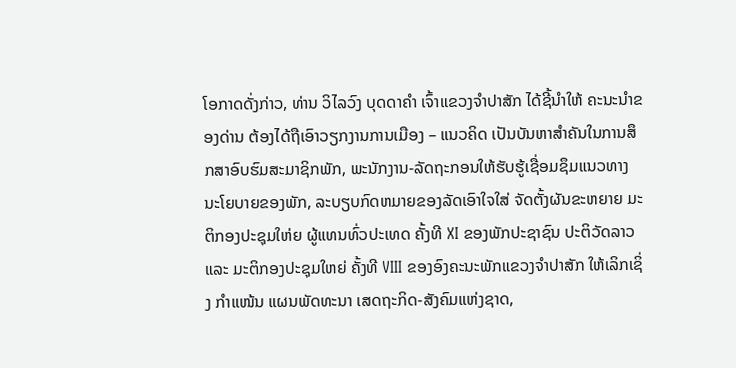ໂອກາດດັ່ງກ່າວ, ທ່ານ ວິໄລວົງ ບຸດດາຄຳ ເຈົ້າແຂວງຈຳປາສັກ ໄດ້ຊີ້ນຳໃຫ້ ຄະນະນໍາຂອງດ່ານ ຕ້ອງໄດ້ຖືເອົາວຽກງານການເມືອງ – ແນວຄິດ ເປັນບັນຫາສໍາຄັນໃນການສຶກສາອົບຮົມສະມາຊິກພັກ, ພະນັກງານ-ລັດຖະກອນໃຫ້ຮັບຮູ້ເຊື່ອມຊຶມແນວທາງ ນະໂຍບາຍຂອງພັກ, ລະບຽບກົດຫມາຍຂອງລັດເອົາໃຈໃສ່ ຈັດຕັ້ງຜັນຂະຫຍາຍ ມະຕິກອງປະຊຸມໃຫ່ຍ ຜູ້ແທນທົ່ວປະເທດ ຄັ້ງທີ XI ຂອງພັກປະຊາຊົນ ປະຕິວັດລາວ ແລະ ມະຕິກອງປະຊຸມໃຫຍ່ ຄັ້ງທີ VIII ຂອງອົງຄະນະພັກແຂວງຈຳປາສັກ ໃຫ້ເລິກເຊິ່ງ ກຳແໜ້ນ ແຜນພັດທະນາ ເສດຖະກິດ-ສັງຄົມແຫ່ງຊາດ,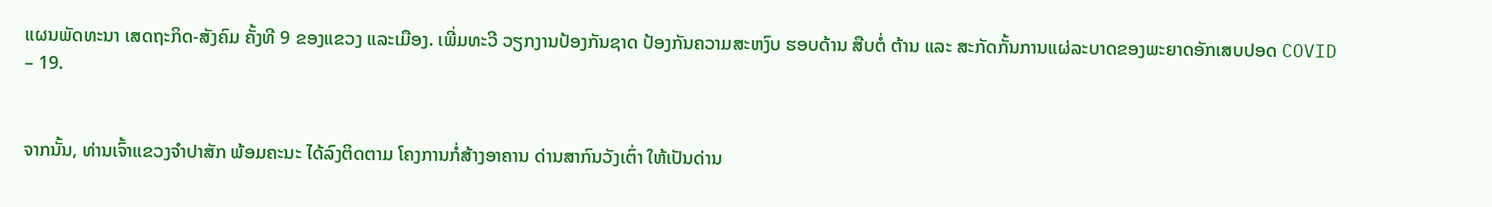ແຜນພັດທະນາ ເສດຖະກິດ-ສັງຄົມ ຄັ້ງທີ 9 ຂອງແຂວງ ແລະເມືອງ. ເພີ່ມທະວີ ວຽກງານປ້ອງກັນຊາດ ປ້ອງກັນຄວາມສະຫງົບ ຮອບດ້ານ ສືບຕໍ່ ຕ້ານ ແລະ ສະກັດກັ້ນການແຜ່ລະບາດຂອງພະຍາດອັກເສບປອດ COVID – 19.


ຈາກນັ້ນ, ທ່ານເຈົ້າແຂວງຈຳປາສັກ ພ້ອມຄະນະ ໄດ້ລົງຕິດຕາມ ໂຄງການກໍ່ສ້າງອາຄານ ດ່ານສາກົນວັງເຕົ່າ ໃຫ້ເປັນດ່ານ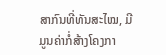ສາກົນທີ່ທັນສະໄໝ, ມີມູນຄ່າກໍ່ສ້າງໂຄງກາ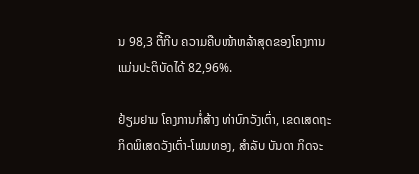ນ 98,3 ຕື້ກີບ ຄວາມຄືບໜ້າຫລ້າສຸດຂອງໂຄງການແມ່ນປະຕິບັດໄດ້ 82,96%.

ຢ້ຽມຢາມ ໂຄງການກໍ່ສ້າງ ທ່າບົກວັງເຕົ່າ, ເຂດເສດຖະກິດພິເສດວັງເຕົ່າ-ໂພນທອງ, ສຳລັບ ບັນດາ ກິດຈະ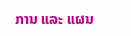ການ ແລະ ແຜນ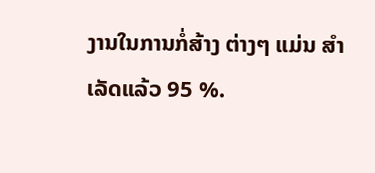ງານໃນການກໍ່ສ້າງ ຕ່າງໆ ແມ່ນ ສຳເລັດແລ້ວ 95 %.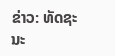ຂ່າວ: ທັດຊະນະ